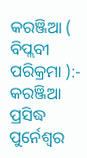କରଞ୍ଜିଆ ( ବିପ୍ଲବୀ ପରିକ୍ରମା ):- କରଞ୍ଜିଆ ପ୍ରସିଦ୍ଧ ପୁର୍ନେଶ୍ୱର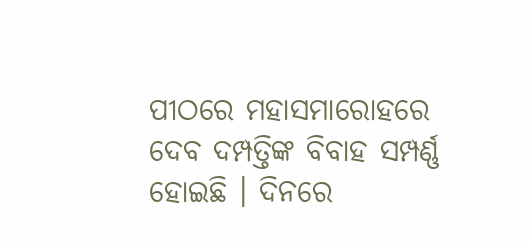ପୀଠରେ ମହାସମାରୋହରେ ଦେବ ଦମ୍ପତ୍ତିଙ୍କ ବିବାହ ସମ୍ପର୍ଣ୍ଣ ହୋଇଛି । ଦିନରେ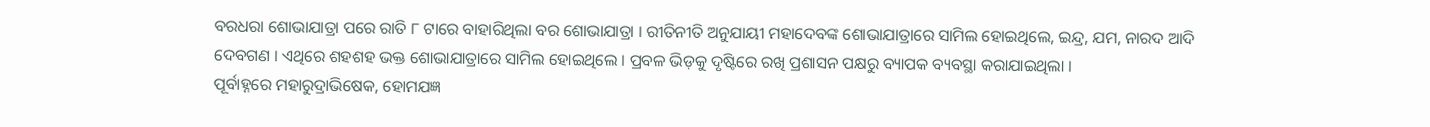ବରଧରା ଶୋଭାଯାତ୍ରା ପରେ ରାତି ୮ ଟାରେ ବାହାରିଥିଲା ବର ଶୋଭାଯାତ୍ରା । ରୀତିନୀତି ଅନୁଯାୟୀ ମହାଦେବଙ୍କ ଶୋଭାଯାତ୍ରାରେ ସାମିଲ ହୋଇଥିଲେ, ଇନ୍ଦ୍ର, ଯମ, ନାରଦ ଆଦି ଦେବଗଣ । ଏଥିରେ ଶହଶହ ଭକ୍ତ ଶୋଭାଯାତ୍ରାରେ ସାମିଲ ହୋଇଥିଲେ । ପ୍ରବଳ ଭିଡ଼କୁ ଦୃଷ୍ଟିରେ ରଖି ପ୍ରଶାସନ ପକ୍ଷରୁ ବ୍ୟାପକ ବ୍ୟବସ୍ଥା କରାଯାଇଥିଲା ।
ପୂର୍ବାହ୍ନରେ ମହାରୁଦ୍ରାଭିଷେକ, ହୋମଯଜ୍ଞ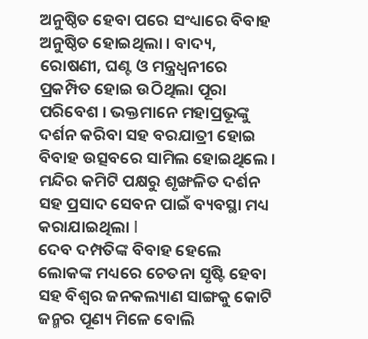ଅନୁଷ୍ଠିତ ହେବା ପରେ ସଂଧ୍ୟାରେ ବିବାହ ଅନୁଷ୍ଠିତ ହୋଇଥିଲା । ବାଦ୍ୟ, ରୋଷଣୀ, ଘଣ୍ଟ ଓ ମନ୍ତ୍ରଧ୍ୱନୀରେ ପ୍ରକମ୍ପିତ ହୋଇ ଉଠିଥିଲା ପୂରା ପରିବେଶ । ଭକ୍ତମାନେ ମହାପ୍ରଭୂଙ୍କୁ ଦର୍ଶନ କରିବା ସହ ବରଯାତ୍ରୀ ହୋଇ ବିବାହ ଉତ୍ସବରେ ସାମିଲ ହୋଇଥିଲେ । ମନ୍ଦିର କମିଟି ପକ୍ଷରୁ ଶୃଙ୍ଖଳିତ ଦର୍ଶନ ସହ ପ୍ରସାଦ ସେବନ ପାଇଁ ବ୍ୟବସ୍ଥା ମଧ୍ୟ କରାଯାଇଥିଲା l
ଦେବ ଦମ୍ପତିଙ୍କ ବିବାହ ହେଲେ ଲୋକଙ୍କ ମଧ୍ୟରେ ଚେତନା ସୃଷ୍ଟି ହେବା ସହ ବିଶ୍ୱର ଜନକଲ୍ୟାଣ ସାଙ୍ଗକୁ କୋଟି ଜନ୍ମର ପୂଣ୍ୟ ମିଳେ ବୋଲି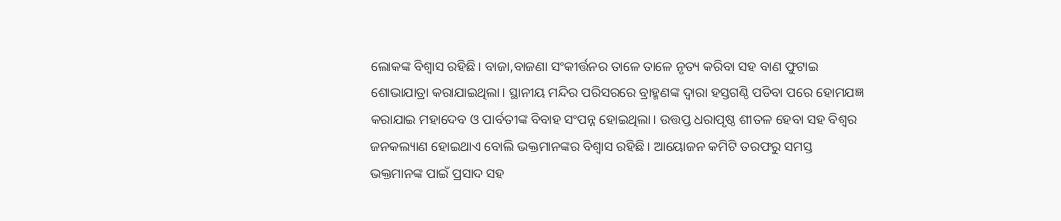ଲୋକଙ୍କ ବିଶ୍ୱାସ ରହିଛି। ବାଜା,ବାଜଣା ସଂକୀର୍ତ୍ତନର ତାଳେ ତାଳେ ନୃତ୍ୟ କରିବା ସହ ବାଣ ଫୁଟାଇ ଶୋଭାଯାତ୍ରା କରାଯାଇଥିଲା। ସ୍ଥାନୀୟ ମନ୍ଦିର ପରିସରରେ ବ୍ରାହ୍ମଣଙ୍କ ଦ୍ୱାରା ହସ୍ତଗଣ୍ଠି ପଡିବା ପରେ ହୋମଯଜ୍ଞ କରାଯାଇ ମହାଦେବ ଓ ପାର୍ବତୀଙ୍କ ବିବାହ ସଂପନ୍ନ ହୋଇଥିଲା। ଉତ୍ତପ୍ତ ଧରାପୃଷ୍ଠ ଶୀତଳ ହେବା ସହ ବିଶ୍ୱର ଜନକଲ୍ୟାଣ ହୋଇଥାଏ ବୋଲି ଭକ୍ତମାନଙ୍କର ବିଶ୍ୱାସ ରହିଛି। ଆୟୋଜନ କମିଟି ତରଫରୁ ସମସ୍ତ ଭକ୍ତମାନଙ୍କ ପାଇଁ ପ୍ରସାଦ ସହ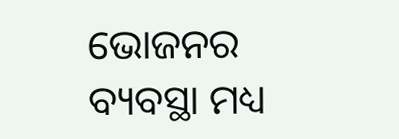ଭୋଜନର ବ୍ୟବସ୍ଥା ମଧ୍ୟ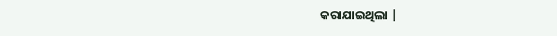କରାଯାଇଥିଲା |